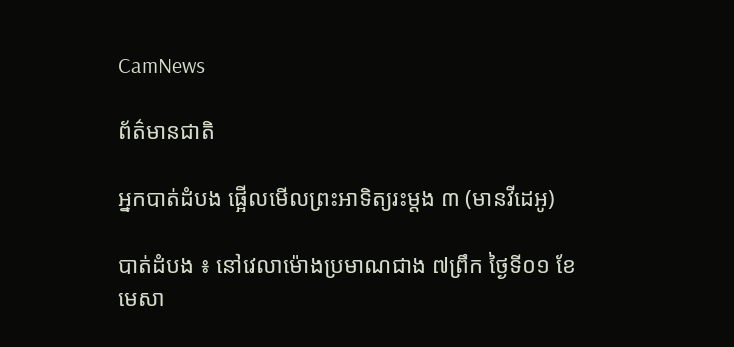CamNews

ព័ត៌មានជាតិ

អ្នកបាត់ដំបង ផ្អើលមើលព្រះអាទិត្យរះម្តង ៣ (មានវីដេអូ)

បាត់ដំបង ៖ នៅវេលាម៉ោងប្រមាណជាង ៧ព្រឹក ថ្ងៃទី០១ ខែមេសា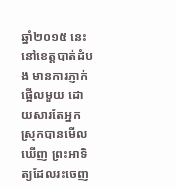ឆ្នាំ២០១៥ នេះ នៅខេត្តបាត់ដំបង មានការភ្ញាក់ ផ្អើលមួយ ដោយសារតែអ្នកស្រុកបានមើលឃើញ ព្រះអាទិត្យដែលរះចេញ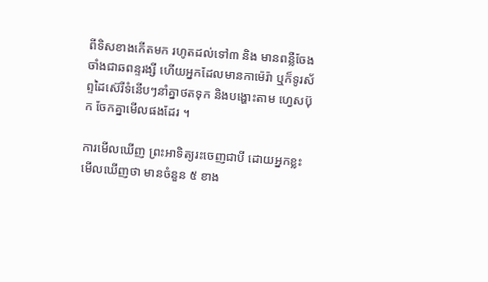ពីទិសខាងកើតមក រហូតដល់ទៅ៣ និង មានពន្លឺចែងចាំងជាឆពន្ទរង្សី ហើយអ្នកដែលមានកាម៉េរ៉ា ឬក៏ទូរស័ព្ទដៃស៊េរីទំនើបៗនាំគ្នាថតទុក និងបង្ហោះតាម ហ្វេសប៊ុក ចែកគ្នាមើលផងដែរ ។

ការមើលឃើញ ព្រះអាទិត្យរះចេញជាបី ដោយអ្នកខ្លះមើលឃើញថា មានចំនួន ៥ ខាង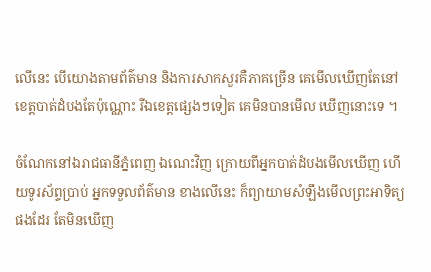លើនេះ បើយោងតាមព័ត៌មាន និងការសាកសួរគឺភាគច្រើន គេមើលឃើញតែនៅខេត្តបាត់ដំបងតែប៉ុណ្ណោះ រីឯខេត្តផ្សេងៗទៀត គេមិនបានមើល ឃើញនោះទេ ។

ចំណែកនៅឯរាជធានីភ្នំពេញ ឯណេះវិញ ក្រោយពីអ្នកបាត់ដំបងមើលឃើញ ហើយទូរស័ព្ទប្រាប់ អ្នកទទួលព័ត៌មាន ខាងលើនេះ ក៏ព្យាយាមសំឡឹងមើលព្រះអាទិត្យផងដែរ តែមិនឃើញ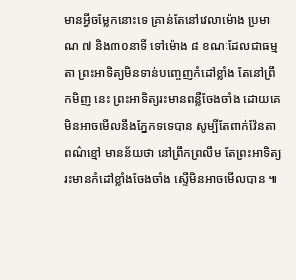មានអ្វីចម្លែកនោះទេ គ្រាន់តែនៅវេលាម៉ោង ប្រមាណ ៧ និង៣០នាទី ទៅម៉ោង ៨ ខណៈដែលជាធម្មតា ព្រះអាទិត្យមិនទាន់បញ្ចេញកំដៅខ្លាំង តែនៅព្រឹកមិញ នេះ ព្រះអាទិត្យរះមានពន្លឺចែងចាំង ដោយគេមិនអាចមើលនឹងភ្នែកទទេបាន សូម្បីតែពាក់វ៉ែនតាពណ៌ខ្មៅ មានន័យថា នៅព្រឹកព្រលឹម តែព្រះអាទិត្យរះមានកំដៅខ្លាំងចែងចាំង ស្ទើមិនអាចមើលបាន ៕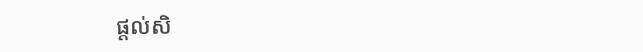ផ្ដល់សិ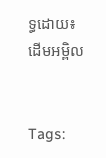ទ្ធដោយ៖ ដើមអម្ពិល


Tags: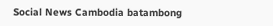Social News Cambodia batambong